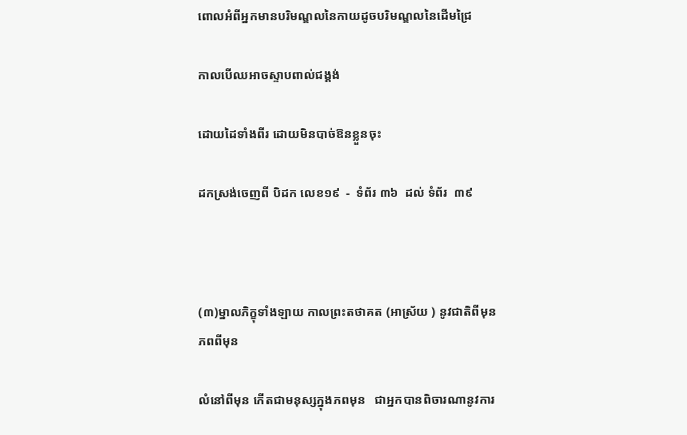ពោលអំពីអ្នកមានបរិមណ្ឌលនៃកាយដូចបរិមណ្ឌលនៃដើមជ្រៃ

កាលបើឈអាចស្ទាបពាល់ជង្គង់

ដោយដៃទាំងពីរ ដោយមិនបាច់ឱនខ្លួនចុះ

ដកស្រង់ចេញពី បិដក លេខ១៩  -  ទំព័រ ៣៦  ដល់ ទំព័រ  ៣៩



(៣)ម្នាលភិក្ខុទាំងឡាយ កាលព្រះតថាគត (អាស្រ័យ ) នូវជាតិពីមុន ភពពីមុន

លំនៅពីមុន កើតជាមនុស្សក្នុងភពមុន   ជាអ្នកបានពិចារណានូវការ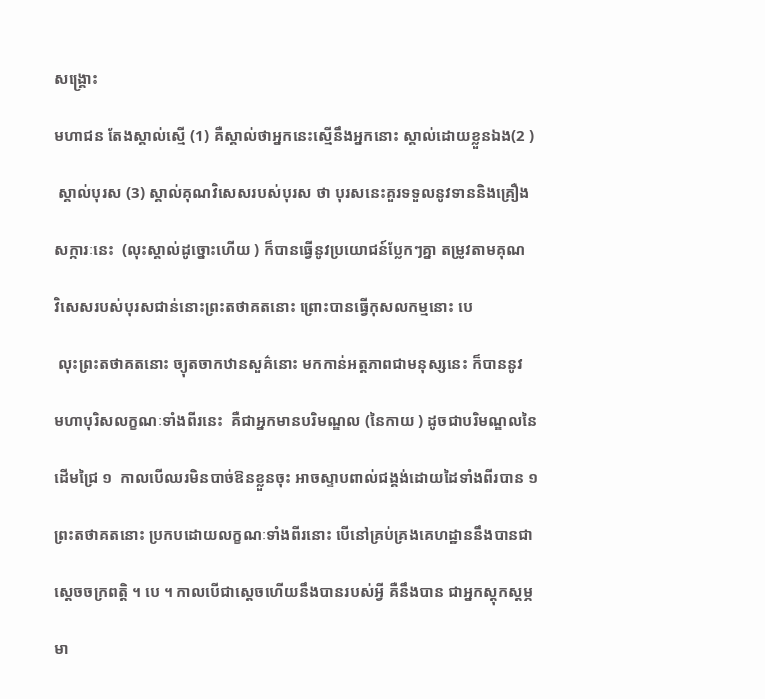សង្គ្រោះ

មហាជន តែងស្គាល់ស្មើ (1) គឺស្គាល់ថាអ្នកនេះស្មើនឹងអ្នកនោះ ស្គាល់ដោយខ្លួនឯង(2 )

 ស្គាល់បុរស (3) ស្គាល់គុណវិសេសរបស់បុរស ថា បុរសនេះគួរទទួលនូវទាននិងគ្រឿង

សក្ការៈនេះ  (លុះស្គាល់ដូច្នោះហើយ ) ក៏បានធ្វើនូវប្រយោជន៍ប្លែកៗគ្នា តម្រូវតាមគុណ

វិសេសរបស់បុរសជាន់នោះព្រះតថាគតនោះ ព្រោះបានធ្វើកុសលកម្មនោះ បេ

 លុះព្រះតថាគតនោះ ច្យុតចាកឋានសួគ៌នោះ មកកាន់អត្តភាពជាមនុស្សនេះ ក៏បាននូវ

មហាបុរិសលក្ខណៈទាំងពីរនេះ  គឺជាអ្នកមានបរិមណ្ឌល (នៃកាយ ) ដូចជាបរិមណ្ឌលនៃ

ដើមជ្រៃ ១  កាលបើឈរមិនបាច់ឱនខ្លួនចុះ អាចស្ទាបពាល់ជង្គង់ដោយដៃទាំងពីរបាន ១

ព្រះតថាគតនោះ ប្រកបដោយលក្ខណៈទាំងពីរនោះ បើនៅគ្រប់គ្រងគេហដ្ឋាននឹងបានជា

ស្តេចចក្រពត្តិ ។ បេ ។ កាលបើជាស្តេចហើយនឹងបានរបស់អ្វី គឺនឹងបាន ជាអ្នកស្តុកស្តម្ភ

មា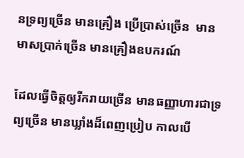នទ្រព្យច្រើន មានគ្រឿង ប្រើប្រាស់ច្រើន  មានមាសប្រាក់ច្រើន មានគ្រឿងឧបករណ៍

ដែលធ្វើចិត្តឲ្យរីករាយច្រើន មានធញ្ញាហារជាទ្រព្យច្រើន មានឃ្លាំងដ៏ពេញប្រៀប កាលបើ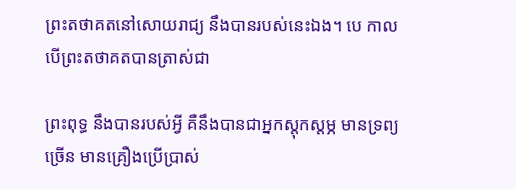ព្រះតថាគតនៅសោយរាជ្យ នឹងបានរបស់នេះឯង។ បេ កាលបើព្រះតថាគតបានត្រាស់ជា

ព្រះពុទ្ធ នឹងបានរបស់អ្វី គឺនឹងបានជាអ្នកស្តុកស្តម្ភ មានទ្រព្យច្រើន មានគ្រឿងប្រើប្រាស់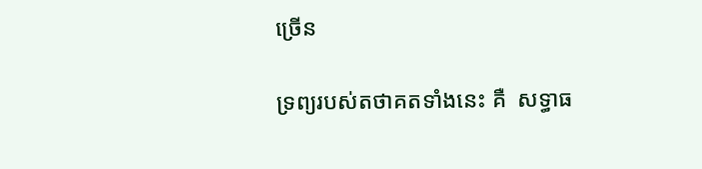ច្រើន

ទ្រព្យរបស់តថាគតទាំងនេះ គឺ  សទ្ធាធ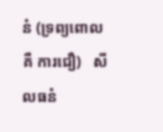នំ (ទ្រព្យពោល គឺ ការជឿ)   សីលធនំ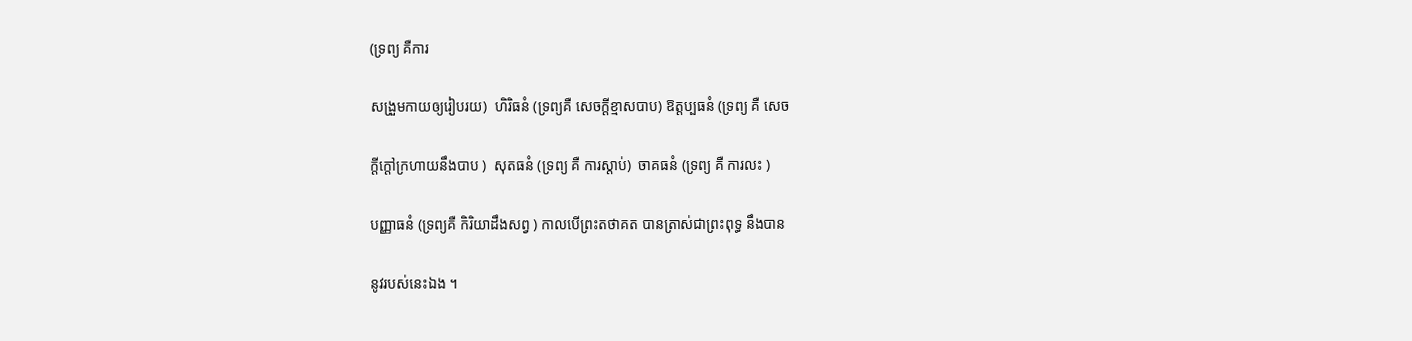(ទ្រព្យ គឺការ

សង្រួមកាយឲ្យរៀបរយ)  ហិរិធនំ (ទ្រព្យគឺ សេចក្តីខ្មាសបាប) ឱត្តប្បធនំ (ទ្រព្យ គឺ សេច

ក្តីក្តៅក្រហាយនឹងបាប )  សុតធនំ (ទ្រព្យ គឺ ការស្តាប់)  ចាគធនំ (ទ្រព្យ គឺ ការលះ )

បញ្ញាធនំ (ទ្រព្យគឺ កិរិយាដឹងសព្វ ) កាលបើព្រះតថាគត បានត្រាស់ជាព្រះពុទ្ធ នឹងបាន

នូវរបស់នេះឯង ។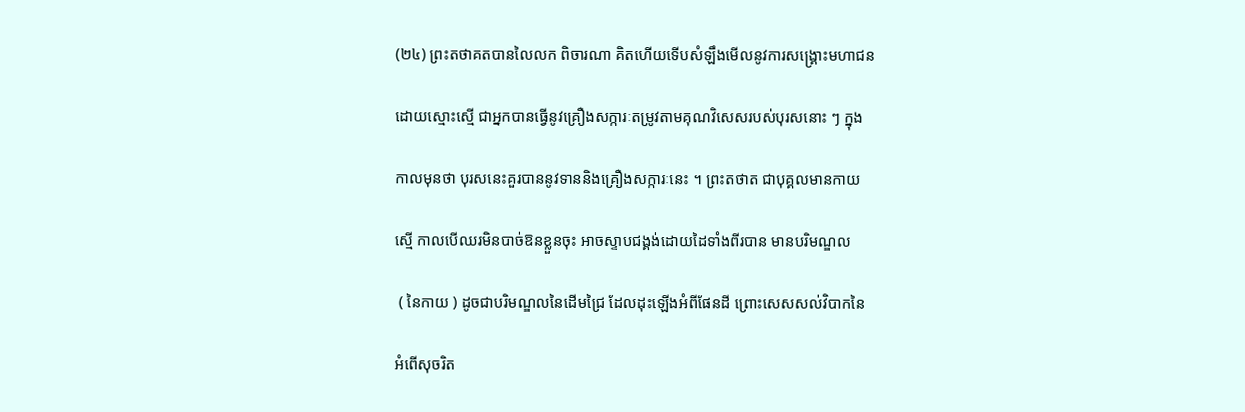(២៤) ព្រះតថាគតបានលៃលក ពិចារណា គិតហើយទើបសំឡឹងមើលនូវការសង្រ្គោះមហាជន

ដោយស្មោះស្មើ ជាអ្នកបានធ្វើនូវគ្រឿងសក្ការៈតម្រូវតាមគុណវិសេសរបស់បុរសនោះ ៗ ក្នុង

កាលមុនថា បុរសនេះគួរបាននូវទាននិងគ្រឿងសក្ការៈនេះ ។ ព្រះតថាត ជាបុគ្គលមានកាយ

ស្មើ កាលបើឈរមិនបាច់ឱនខ្លួនចុះ អាចស្ទាបជង្គង់ដោយដៃទាំងពីរបាន មានបរិមណ្ឌល

 ( នៃកាយ ) ដូចជាបរិមណ្ឌលនៃដើមជ្រៃ ដែលដុះឡើងអំពីផែនដី ព្រោះសេសសល់វិបាកនៃ

អំពើសុចរិត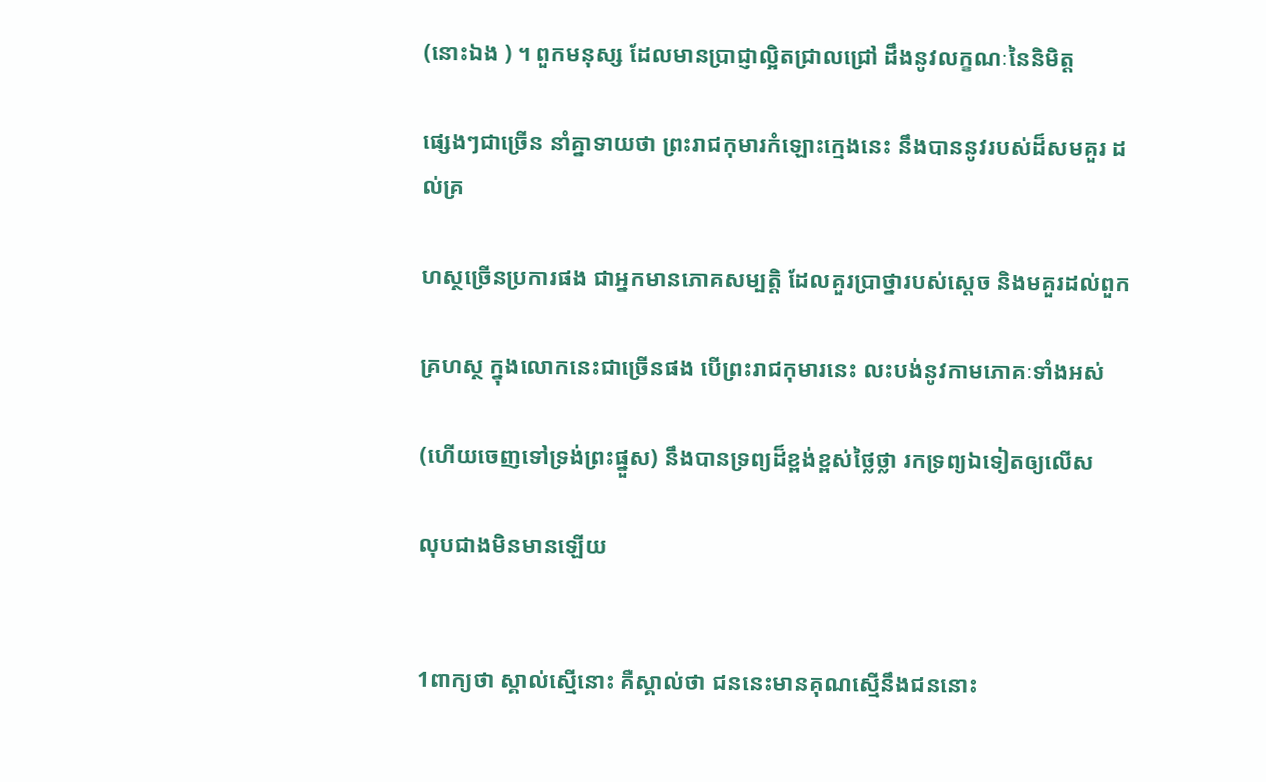(នោះឯង ) ។ ពួកមនុស្ស ដែលមានប្រាជ្ញាល្អិតជ្រាលជ្រៅ ដឹងនូវលក្ខណៈនៃនិមិត្ត

ផ្សេងៗជាច្រើន នាំគ្នាទាយថា ព្រះរាជកុមារកំឡោះក្មេងនេះ នឹងបាននូវរបស់ដ៏សមគួរ ដល់គ្រ

ហស្ថច្រើនប្រការផង ជាអ្នកមានភោគសម្បត្តិ ដែលគួរប្រាថ្នារបស់ស្តេច និងមគួរដល់ពួក

គ្រហស្ថ ក្នុងលោកនេះជាច្រើនផង បើព្រះរាជកុមារនេះ លះបង់នូវកាមភោគៈទាំងអស់

(ហើយចេញទៅទ្រង់ព្រះផ្នួស) នឹងបានទ្រព្យដ៏ខ្ពង់ខ្ពស់ថ្លៃថ្លា រកទ្រព្យឯទៀតឲ្យលើស

លុបជាងមិនមានឡើយ


1ពាក្យថា ស្គាល់ស្មើនោះ គឺស្គាល់ថា ជននេះមានគុណស្មើនឹងជននោះ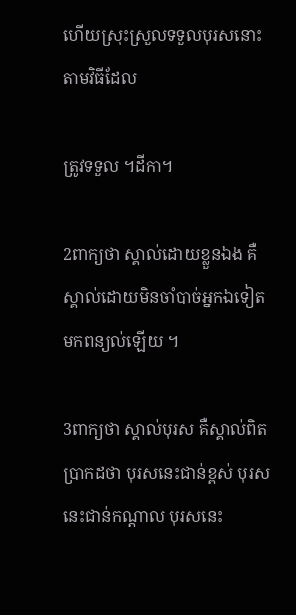ហើយស្រុះស្រួលទទួលបុរសនោះ តាមវិធីដែល

ត្រូវទទួល ។ដីកា។

2ពាក្យថា ស្គាល់ដោយខ្លួនឯង គឺស្គាល់ដោយមិនចាំបាច់អ្នកឯទៀតមកពន្យល់ឡើយ ។

3ពាក្យថា ស្គាល់បុរស គឺស្គាល់ពិតប្រាកដថា បុរសនេះជាន់ខ្ពស់ បុរសនេះជាន់កណ្តាល បុរសនេះ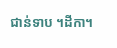ជាន់ទាប ។ដីកា។